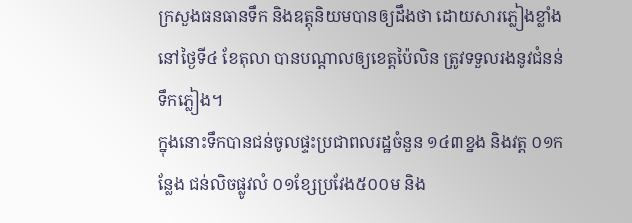ក្រសួងធនធានទឹក និងឧត្តុនិយមបានឲ្យដឹងថា ដោយសារភ្លៀងខ្លាំងនៅថ្ងៃទី៤ ខែតុលា បានបណ្តាលឲ្យខេត្តប៉ៃលិន ត្រូវទទួលរងនូវជំនន់ទឹកភ្លៀង។
ក្នុងនោះទឹកបានជន់ចូលផ្ទះប្រជាពលរដ្ឋចំនួន ១៤៣ខ្នង និងវត្ត ០១កន្លែង ជន់លិចផ្លូវលំ ០១ខ្សែប្រវែង៥០០ម និង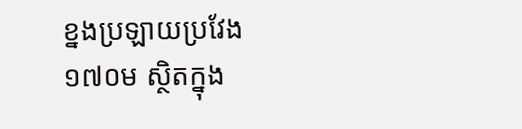ខ្នងប្រឡាយប្រវែង ១៧០ម ស្ថិតក្នុង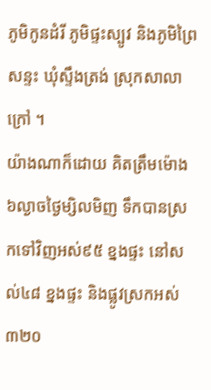ភូមិកូនដំរី ភូមិផ្ទះស្បូវ និងភូមិព្រៃសន្ទះ ឃុំស្ទឹងត្រង់ ស្រុកសាលាក្រៅ ។
យ៉ាងណាក៏ដោយ គិតត្រឹមម៉ោង៦ល្ងាចថ្ងៃម្សិលមិញ ទឹកបានស្រកទៅវិញអស់៩៥ ខ្នងផ្ទះ នៅសល់៤៨ ខ្នងផ្ទះ និងផ្លូវស្រកអស់ ៣២០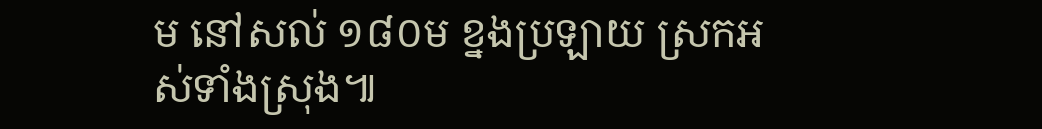ម នៅសល់ ១៨០ម ខ្នងប្រឡាយ ស្រកអស់ទាំងស្រុង៕